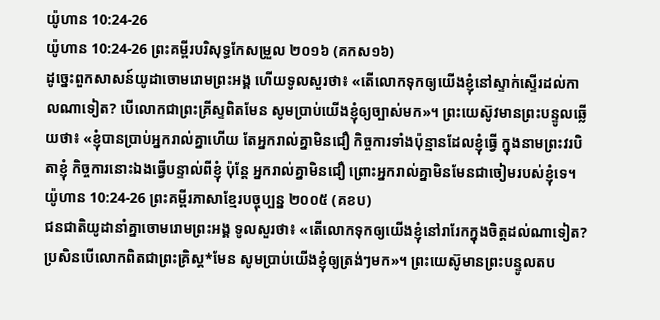យ៉ូហាន 10:24-26
យ៉ូហាន 10:24-26 ព្រះគម្ពីរបរិសុទ្ធកែសម្រួល ២០១៦ (គកស១៦)
ដូច្នេះពួកសាសន៍យូដាចោមរោមព្រះអង្គ ហើយទូលសួរថា៖ «តើលោកទុកឲ្យយើងខ្ញុំនៅស្ទាក់ស្ទើរដល់កាលណាទៀត? បើលោកជាព្រះគ្រីស្ទពិតមែន សូមប្រាប់យើងខ្ញុំឲ្យច្បាស់មក»។ ព្រះយេស៊ូវមានព្រះបន្ទូលឆ្លើយថា៖ «ខ្ញុំបានប្រាប់អ្នករាល់គ្នាហើយ តែអ្នករាល់គ្នាមិនជឿ កិច្ចការទាំងប៉ុន្មានដែលខ្ញុំធ្វើ ក្នុងនាមព្រះវរបិតាខ្ញុំ កិច្ចការនោះឯងធ្វើបន្ទាល់ពីខ្ញុំ ប៉ុន្តែ អ្នករាល់គ្នាមិនជឿ ព្រោះអ្នករាល់គ្នាមិនមែនជាចៀមរបស់ខ្ញុំទេ។
យ៉ូហាន 10:24-26 ព្រះគម្ពីរភាសាខ្មែរបច្ចុប្បន្ន ២០០៥ (គខប)
ជនជាតិយូដានាំគ្នាចោមរោមព្រះអង្គ ទូលសួរថា៖ «តើលោកទុកឲ្យយើងខ្ញុំនៅរារែកក្នុងចិត្តដល់ណាទៀត? ប្រសិនបើលោកពិតជាព្រះគ្រិស្ត*មែន សូមប្រាប់យើងខ្ញុំឲ្យត្រង់ៗមក»។ ព្រះយេស៊ូមានព្រះបន្ទូលតប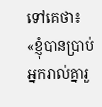ទៅគេថា៖ «ខ្ញុំបានប្រាប់អ្នករាល់គ្នារួ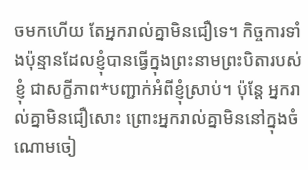ចមកហើយ តែអ្នករាល់គ្នាមិនជឿទេ។ កិច្ចការទាំងប៉ុន្មានដែលខ្ញុំបានធ្វើក្នុងព្រះនាមព្រះបិតារបស់ខ្ញុំ ជាសក្ខីភាព*បញ្ជាក់អំពីខ្ញុំស្រាប់។ ប៉ុន្តែ អ្នករាល់គ្នាមិនជឿសោះ ព្រោះអ្នករាល់គ្នាមិននៅក្នុងចំណោមចៀ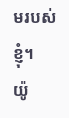មរបស់ខ្ញុំ។
យ៉ូ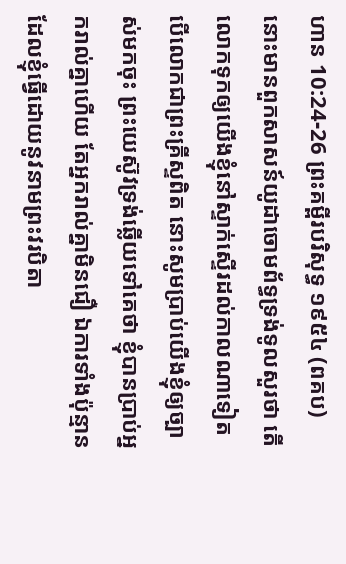ហាន 10:24-26 ព្រះគម្ពីរបរិសុទ្ធ ១៩៥៤ (ពគប)
នោះមានពួកសាសន៍យូដាចោមព័ទ្ធទ្រង់ទូលសួរថា តើលោកទុកឲ្យយើងខ្ញុំនៅស្ទាក់ស្ទើរដល់កាលណាទៀត បើលោកជាព្រះគ្រីស្ទពិត នោះសូមប្រាប់យើងខ្ញុំឲ្យច្បាស់មកចុះ ព្រះយេស៊ូវទ្រង់ឆ្លើយទៅគេថា ខ្ញុំបានប្រាប់អ្នករាល់គ្នាហើយ តែអ្នករាល់គ្នាមិនជឿ ឯការទាំងប៉ុន្មានដែលខ្ញុំធ្វើដោយនូវនាមព្រះវរបិតា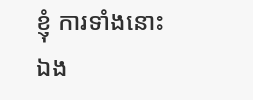ខ្ញុំ ការទាំងនោះឯង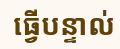ធ្វើបន្ទាល់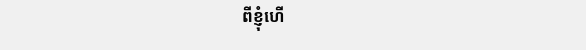ពីខ្ញុំហើ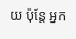យ ប៉ុន្តែ អ្នក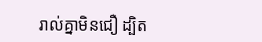រាល់គ្នាមិនជឿ ដ្បិត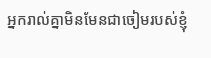អ្នករាល់គ្នាមិនមែនជាចៀមរបស់ខ្ញុំ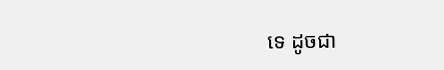ទេ ដូចជា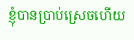ខ្ញុំបានប្រាប់ស្រេចហើយ